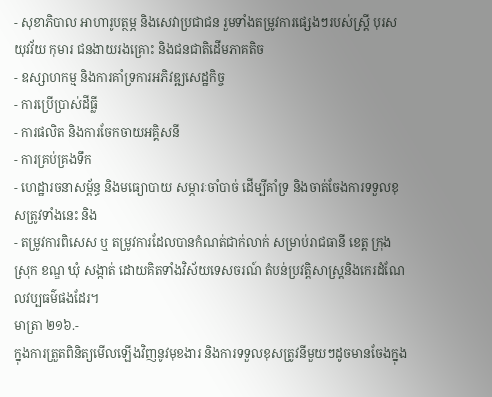- សុខាភិបាល អាហារូបត្ថម្ភ និងសេវាប្រជាជន រួមទាំងតម្រូវការផ្សេងៗរបស់ស្ត្រី បុរស យុវវ័យ កុមារ ជនងាយរងគ្រោះ និងជនជាតិដើមភាគតិច
- ឧស្សាហកម្ម និងការគាំទ្រការអភិវឌ្ឍសេដ្ឋកិច្ច
- ការប្រើប្រាស់ដីធ្លី
- ការផលិត និងការចែកចាយអគ្គិសនី
- ការគ្រប់គ្រងទឹក
- ហេដ្ឋារចនាសម្ព័ន្ធ និងមធ្យោបាយ សម្ភារៈចាំបាច់ ដើម្បីគាំទ្រ និងចាត់ចែងការទទួលខុសត្រូវទាំងនេះ និង
- តម្រូវការពិសេស ឬ តម្រូវការដែលបានកំណត់ជាក់លាក់ សម្រាប់រាជធានី ខេត្ត ក្រុង ស្រុក ខណ្ឌ ឃុំ សង្កាត់ ដោយគិតទាំងវិស័យទេសចរណ៍ តំបន់ប្រវត្តិសាស្ត្រនិងកេរដំណែលវប្បធម៌ផងដែរ។
មាត្រា ២១៦.-
ក្នុងការត្រួតពិនិត្យមើលឡើងវិញនូវមុខងារ និងការទទួលខុសត្រូវនីមួយៗដូចមានចែងក្នុង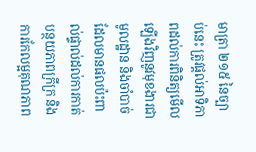មាត្រា ២១៥ នៃច្បាប់នេះ ត្រូវផ្ដល់អាទិភាពដល់ការពិនិត្យមើលឡើងវិញនូវមុខងារជាមូលដ្ឋាន និងចាំបាច់ដែលមានផលប៉ះពាល់ផ្ទាល់ដល់ការកាត់បន្ថយភាពក្រីក្រ និងការកែលម្អគុណភាព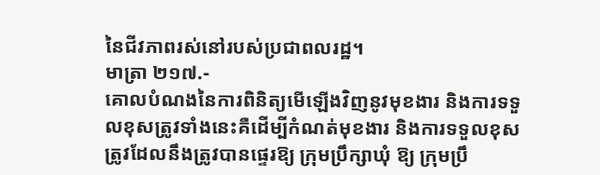នៃជីវភាពរស់នៅរបស់ប្រជាពលរដ្ឋ។
មាត្រា ២១៧.-
គោលបំណងនៃការពិនិត្យមើឡើងវិញនូវមុខងារ និងការទទួលខុសត្រូវទាំងនេះគឺដើម្បីកំណត់មុខងារ និងការទទួលខុសត្រូវដែលនឹងត្រូវបានផ្ទេរឱ្យ ក្រុមប្រឹក្សាឃុំ ឱ្យ ក្រុមប្រឹ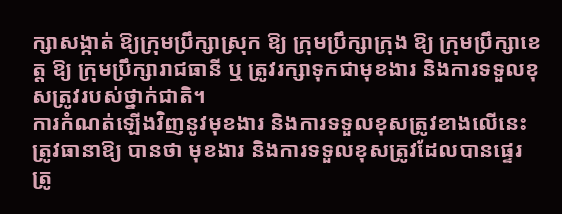ក្សាសង្កាត់ ឱ្យក្រុមប្រឹក្សាស្រុក ឱ្យ ក្រុមប្រឹក្សាក្រុង ឱ្យ ក្រុមប្រឹក្សាខេត្ត ឱ្យ ក្រុមប្រឹក្សារាជធានី ឬ ត្រូវរក្សាទុកជាមុខងារ និងការទទួលខុសត្រូវរបស់ថ្នាក់ជាតិ។
ការកំណត់ឡើងវិញនូវមុខងារ និងការទទួលខុសត្រូវខាងលើនេះ ត្រូវធានាឱ្យ បានថា មុខងារ និងការទទួលខុសត្រូវដែលបានផ្ទេរ ត្រូ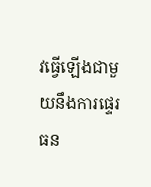វធ្វើឡើងជាមួយនឹងការផ្ទេរធន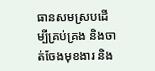ធានសមស្របដើម្បីគ្រប់គ្រង និងចាត់ចែងមុខងារ និង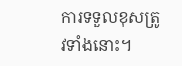ការទទួលខុសត្រូវទាំងនោះ។